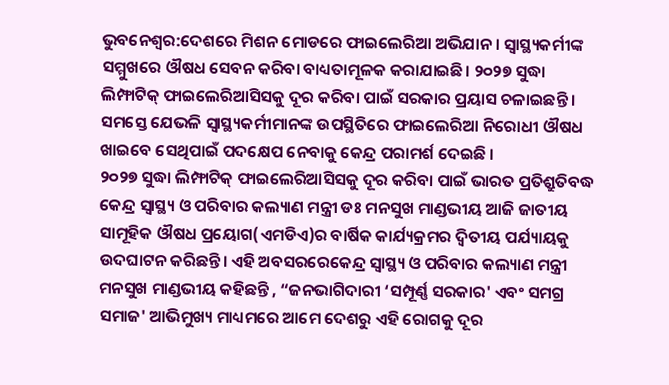ଭୁବନେଶ୍ବର:ଦେଶରେ ମିଶନ ମୋଡରେ ଫାଇଲେରିଆ ଅଭିଯାନ । ସ୍ୱାସ୍ଥ୍ୟକର୍ମୀଙ୍କ ସମ୍ମୁଖରେ ଔଷଧ ସେବନ କରିବା ବାଧ୍ୟତାମୂଳକ କରାଯାଇଛି। ୨୦୨୭ ସୁଦ୍ଧା ଲିମ୍ଫାଟିକ୍ ଫାଇଲେରିଆସିସକୁ ଦୂର କରିବା ପାଇଁ ସରକାର ପ୍ରୟାସ ଚଳାଇଛନ୍ତି । ସମସ୍ତେ ଯେଭଳି ସ୍ୱାସ୍ଥ୍ୟକର୍ମୀମାନଙ୍କ ଉପସ୍ଥିତିରେ ଫାଇଲେରିଆ ନିରୋଧୀ ଔଷଧ ଖାଇବେ ସେଥିପାଇଁ ପଦକ୍ଷେପ ନେବାକୁ କେନ୍ଦ୍ର ପରାମର୍ଶ ଦେଇଛି ।
୨୦୨୭ ସୁଦ୍ଧା ଲିମ୍ଫାଟିକ୍ ଫାଇଲେରିଆସିସକୁ ଦୂର କରିବା ପାଇଁ ଭାରତ ପ୍ରତିଶ୍ରୁତିବଦ୍ଧ କେନ୍ଦ୍ର ସ୍ୱାସ୍ଥ୍ୟ ଓ ପରିବାର କଲ୍ୟାଣ ମନ୍ତ୍ରୀ ଡଃ ମନସୁଖ ମାଣ୍ଡଭୀୟ ଆଜି ଜାତୀୟ ସାମୂହିକ ଔଷଧ ପ୍ରୟୋଗ(ଏମଡିଏ)ର ବାର୍ଷିକ କାର୍ଯ୍ୟକ୍ରମର ଦ୍ୱିତୀୟ ପର୍ଯ୍ୟାୟକୁ ଉଦଘାଟନ କରିଛନ୍ତି। ଏହି ଅବସରରେକେନ୍ଦ୍ର ସ୍ୱାସ୍ଥ୍ୟ ଓ ପରିବାର କଲ୍ୟାଣ ମନ୍ତ୍ରୀ ମନସୁଖ ମାଣ୍ଡଭୀୟ କହିଛନ୍ତି , “ଜନଭାଗିଦାରୀ ‘ସମ୍ପୂର୍ଣ୍ଣ ସରକାର' ଏବଂ ସମଗ୍ର ସମାଜ' ଆଭିମୁଖ୍ୟ ମାଧ୍ୟମରେ ଆମେ ଦେଶରୁ ଏହି ରୋଗକୁ ଦୂର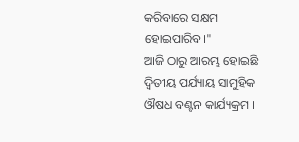କରିବାରେ ସକ୍ଷମ ହୋଇପାରିବ।"
ଆଜି ଠାରୁ ଆରମ୍ଭ ହୋଇଛି ଦ୍ୱିତୀୟ ପର୍ଯ୍ୟାୟ ସାମୁହିକ ଔଷଧ ବଣ୍ଟନ କାର୍ଯ୍ୟକ୍ରମ ।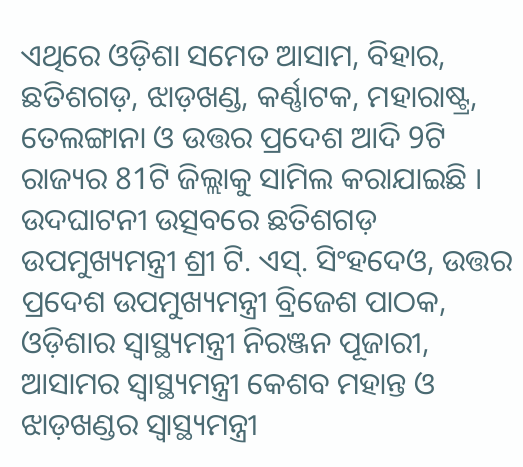ଏଥିରେ ଓଡ଼ିଶା ସମେତ ଆସାମ, ବିହାର, ଛତିଶଗଡ଼, ଝାଡ଼ଖଣ୍ଡ, କର୍ଣ୍ଣାଟକ, ମହାରାଷ୍ଟ୍ର, ତେଲଙ୍ଗାନା ଓ ଉତ୍ତର ପ୍ରଦେଶ ଆଦି 9ଟି ରାଜ୍ୟର 81ଟି ଜିଲ୍ଲାକୁ ସାମିଲ କରାଯାଇଛି । ଉଦଘାଟନୀ ଉତ୍ସବରେ ଛତିଶଗଡ଼ ଉପମୁଖ୍ୟମନ୍ତ୍ରୀ ଶ୍ରୀ ଟି. ଏସ୍. ସିଂହଦେଓ, ଉତ୍ତର ପ୍ରଦେଶ ଉପମୁଖ୍ୟମନ୍ତ୍ରୀ ବ୍ରିଜେଶ ପାଠକ, ଓଡ଼ିଶାର ସ୍ୱାସ୍ଥ୍ୟମନ୍ତ୍ରୀ ନିରଞ୍ଜନ ପୂଜାରୀ, ଆସାମର ସ୍ୱାସ୍ଥ୍ୟମନ୍ତ୍ରୀ କେଶବ ମହାନ୍ତ ଓ ଝାଡ଼ଖଣ୍ଡର ସ୍ୱାସ୍ଥ୍ୟମନ୍ତ୍ରୀ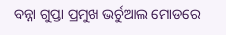ବନ୍ନା ଗୁପ୍ତା ପ୍ରମୁଖ ଭର୍ଚୁଆଲ ମୋଡରେ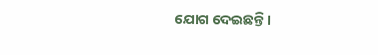ଯୋଗ ଦେଇଛନ୍ତି।